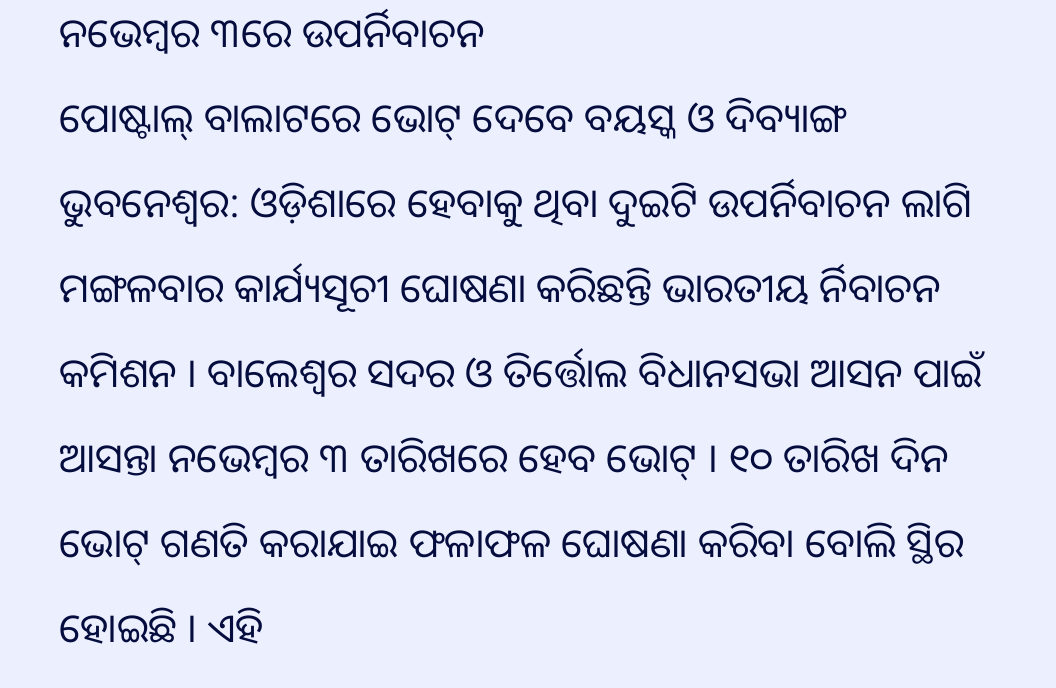ନଭେମ୍ବର ୩ରେ ଉପର୍ନିବାଚନ
ପୋଷ୍ଟାଲ୍ ବାଲାଟରେ ଭୋଟ୍ ଦେବେ ବୟସ୍କ ଓ ଦିବ୍ୟାଙ୍ଗ
ଭୁବନେଶ୍ୱର: ଓଡ଼ିଶାରେ ହେବାକୁ ଥିବା ଦୁଇଟି ଉପର୍ନିବାଚନ ଲାଗି ମଙ୍ଗଳବାର କାର୍ଯ୍ୟସୂଚୀ ଘୋଷଣା କରିଛନ୍ତି ଭାରତୀୟ ର୍ନିବାଚନ କମିଶନ । ବାଲେଶ୍ୱର ସଦର ଓ ତିର୍ତ୍ତୋଲ ବିଧାନସଭା ଆସନ ପାଇଁ ଆସନ୍ତା ନଭେମ୍ବର ୩ ତାରିଖରେ ହେବ ଭୋଟ୍ । ୧୦ ତାରିଖ ଦିନ ଭୋଟ୍ ଗଣତି କରାଯାଇ ଫଳାଫଳ ଘୋଷଣା କରିବା ବୋଲି ସ୍ଥିର ହୋଇଛି । ଏହି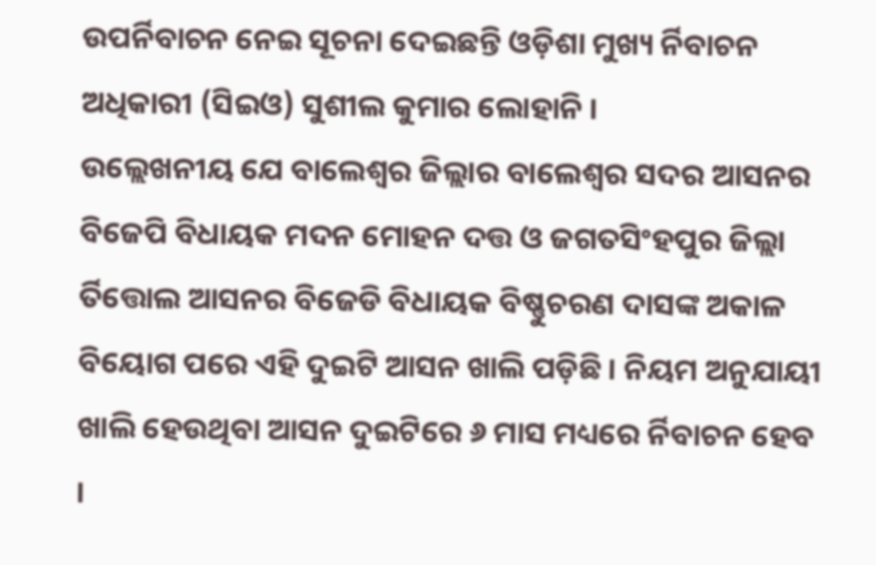ଉପର୍ନିବାଚନ ନେଇ ସୂଚନା ଦେଇଛନ୍ତି ଓଡ଼ିଶା ମୁଖ୍ୟ ର୍ନିବାଚନ ଅଧିକାରୀ (ସିଇଓ) ସୁଶୀଲ କୁମାର ଲୋହାନି ।
ଉଲ୍ଲେଖନୀୟ ଯେ ବାଲେଶ୍ୱର ଜିଲ୍ଲାର ବାଲେଶ୍ୱର ସଦର ଆସନର ବିଜେପି ବିଧାୟକ ମଦନ ମୋହନ ଦତ୍ତ ଓ ଜଗତସିଂହପୁର ଜିଲ୍ଲା ର୍ତିତ୍ତୋଲ ଆସନର ବିଜେଡି ବିଧାୟକ ବିଷ୍ଣୁଚରଣ ଦାସଙ୍କ ଅକାଳ ବିୟୋଗ ପରେ ଏହି ଦୁଇଟି ଆସନ ଖାଲି ପଡ଼ିଛି । ନିୟମ ଅନୁଯାୟୀ ଖାଲି ହେଉଥିବା ଆସନ ଦୁଇଟିରେ ୬ ମାସ ମଧ୍ୟରେ ର୍ନିବାଚନ ହେବ ।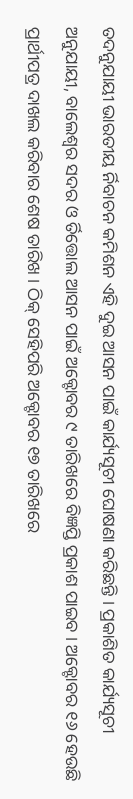ତଦନୁଯାୟୀ ଭାରତୀୟ ର୍ନିବାଚନ କମିଶନ ଏହି ଦୁଇ ଆସନ ପାଇଁ କାର୍ଯ୍ୟସୂଚୀ ଘୋଷଣା କରିଛନ୍ତି । ପ୍ରକାଶିତ କାର୍ଯ୍ୟସୂଚୀ ଅନୁଯାୟୀ, ବାଲେଶ୍ୱର ସଦର ଓ ର୍ତିତ୍ତୋଲ ଆସନ ପାଇଁ ଅକ୍ଟୋବର ୯ ତାରିଖରେ ବିଜ୍ଞପ୍ତି ପ୍ରକାଶ ପାଇବ । ଅକ୍ଟୋବର ୧୬ ହେଉଛି ପ୍ରାର୍ଥୀପତ୍ର ଦାଖଲ କରିବାର ଶେଷ ତାରିଖ । ଠିକ୍ ସେହିପରି ଅକ୍ଟୋବର ୧୭ ତାରିଖରେ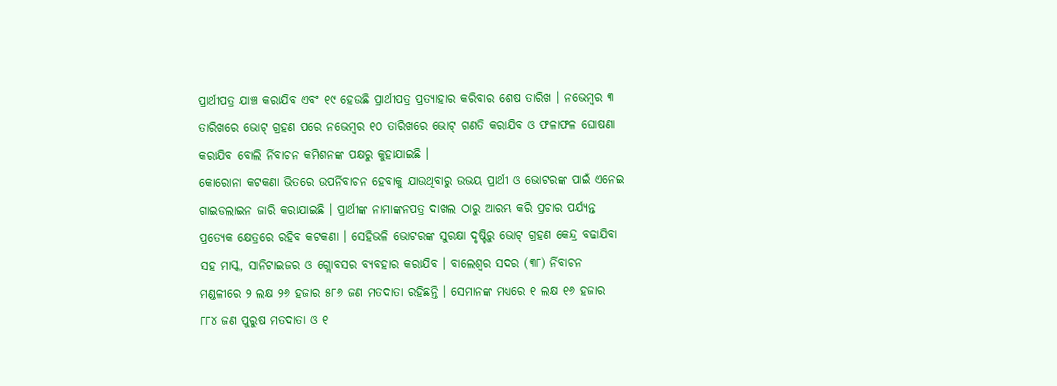ପ୍ରାର୍ଥୀପତ୍ର ଯାଞ୍ଚ କରାଯିବ ଏବଂ ୧୯ ହେଉଛି ପ୍ରାର୍ଥୀପତ୍ର ପ୍ରତ୍ୟାହାର କରିବାର ଶେଷ ତାରିଖ । ନଭେମ୍ବର ୩ ତାରିଖରେ ଭୋଟ୍ ଗ୍ରହଣ ପରେ ନଭେମ୍ବର ୧୦ ତାରିଖରେ ଭୋଟ୍ ଗଣତି କରାଯିବ ଓ ଫଳାଫଳ ଘୋଷଣା କରାଯିବ ବୋଲି ର୍ନିବାଚନ କମିଶନଙ୍କ ପକ୍ଷରୁ କୁହାଯାଇଛି ।
କୋରୋନା କଟକଣା ଭିତରେ ଉପର୍ନିବାଚନ ହେବାକୁ ଯାଉଥିବାରୁ ଉଭୟ ପ୍ରାର୍ଥୀ ଓ ଭୋଟରଙ୍କ ପାଇଁ ଏନେଇ ଗାଇଡଲାଇନ ଜାରି କରାଯାଇଛି । ପ୍ରାର୍ଥୀଙ୍କ ନାମାଙ୍କନପତ୍ର ଦାଖଲ ଠାରୁ ଆରମ୍ଭ କରି ପ୍ରଚାର ପର୍ଯ୍ୟନ୍ତ ପ୍ରତ୍ୟେକ କ୍ଷେତ୍ରରେ ରହିବ କଟକଣା । ସେହିଭଳି ଭୋଟରଙ୍କ ସୁରକ୍ଷା ଦୃଷ୍ଟିରୁ ଭୋଟ୍ ଗ୍ରହଣ କେନ୍ଦ୍ର ବଢାଯିବା ସହ ମାସ୍କ, ସାନିଟାଇଜର ଓ ଗ୍ଲୋବସର ବ୍ୟବହାର କରାଯିବ । ବାଲେଶ୍ୱର ସଦର (୩୮) ର୍ନିବାଚନ ମଣ୍ଡଳୀରେ ୨ ଲକ୍ଷ ୨୬ ହଜାର ୫୮୬ ଜଣ ମତଦାତା ରହିଛନ୍ତି । ସେମାନଙ୍କ ମଧ୍ୟରେ ୧ ଲକ୍ଷ ୧୬ ହଜାର ୮୮୪ ଜଣ ପୁରୁଷ ମତଦାତା ଓ ୧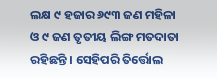ଲକ୍ଷ ୯ ହଜାର ୬୯୩ ଜଣ ମହିଳା ଓ ୯ ଜଣ ତୃତୀୟ ଲିଙ୍ଗ ମତଦାତା ରହିଛନ୍ତି । ସେହିପରି ତିର୍ତ୍ତୋଲ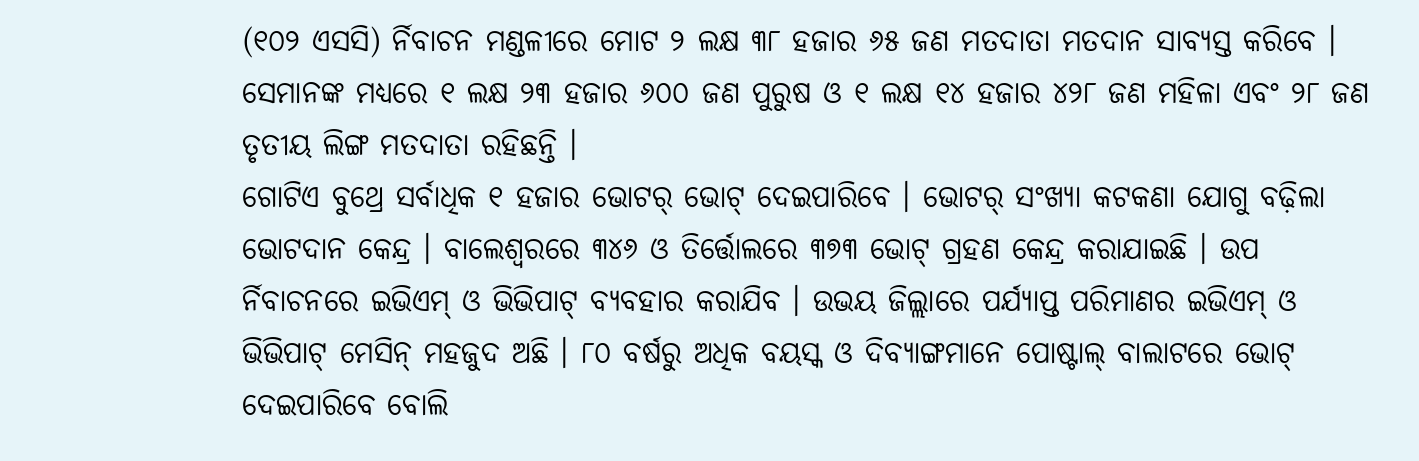(୧୦୨ ଏସସି) ର୍ନିବାଚନ ମଣ୍ଡଳୀରେ ମୋଟ ୨ ଲକ୍ଷ ୩୮ ହଜାର ୬୫ ଜଣ ମତଦାତା ମତଦାନ ସାବ୍ୟସ୍ତ କରିବେ । ସେମାନଙ୍କ ମଧ୍ୟରେ ୧ ଲକ୍ଷ ୨୩ ହଜାର ୬୦୦ ଜଣ ପୁରୁଷ ଓ ୧ ଲକ୍ଷ ୧୪ ହଜାର ୪୨୮ ଜଣ ମହିଳା ଏବଂ ୨୮ ଜଣ ତୃତୀୟ ଲିଙ୍ଗ ମତଦାତା ରହିଛନ୍ତି ।
ଗୋଟିଏ ବୁଥ୍ରେ ସର୍ବାଧିକ ୧ ହଜାର ଭୋଟର୍ ଭୋଟ୍ ଦେଇପାରିବେ । ଭୋଟର୍ ସଂଖ୍ୟା କଟକଣା ଯୋଗୁ ବଢ଼ିଲା ଭୋଟଦାନ କେନ୍ଦ୍ର । ବାଲେଶ୍ୱରରେ ୩୪୬ ଓ ତିର୍ତ୍ତୋଲରେ ୩୭୩ ଭୋଟ୍ ଗ୍ରହଣ କେନ୍ଦ୍ର କରାଯାଇଛି । ଉପ ର୍ନିବାଚନରେ ଇଭିଏମ୍ ଓ ଭିଭିପାଟ୍ ବ୍ୟବହାର କରାଯିବ । ଉଭୟ ଜିଲ୍ଲାରେ ପର୍ଯ୍ୟାପ୍ତ ପରିମାଣର ଇଭିଏମ୍ ଓ ଭିଭିପାଟ୍ ମେସିନ୍ ମହଜୁଦ ଅଛି । ୮୦ ବର୍ଷରୁ ଅଧିକ ବୟସ୍କ ଓ ଦିବ୍ୟାଙ୍ଗମାନେ ପୋଷ୍ଟାଲ୍ ବାଲାଟରେ ଭୋଟ୍ ଦେଇପାରିବେ ବୋଲି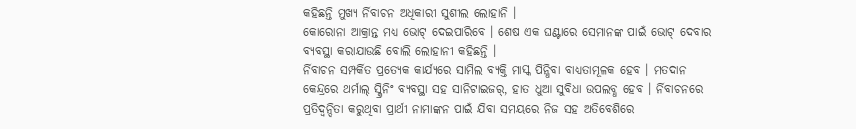କହିଛନ୍ତି ମୁଖ୍ୟ ର୍ନିବାଚନ ଅଧିକାରୀ ସୁଶୀଲ ଲୋହାନି ।
କୋରୋନା ଆକ୍ରାନ୍ତ ମଧ୍ୟ ଭୋଟ୍ ଦେଇପାରିବେ । ଶେଷ ଏକ ଘଣ୍ଟାରେ ସେମାନଙ୍କ ପାଇଁ ଭୋଟ୍ ଦେବାର ବ୍ୟବସ୍ଥା କରାଯାଉଛି ବୋଲି ଲୋହାନୀ କହିଛନ୍ତି ।
ର୍ନିବାଚନ ସମ୍ପର୍କିତ ପ୍ରତ୍ୟେକ କାର୍ଯ୍ୟରେ ସାମିଲ ବ୍ୟକ୍ତି ମାସ୍କ ପିନ୍ଧିବା ବାଧ୍ୟତାମୂଳକ ହେବ । ମତଦାନ କେନ୍ଦ୍ରରେ ଥର୍ମାଲ୍ ସ୍କ୍ରିନିଂ ବ୍ୟବସ୍ଥା ସହ ସାନିଟାଇଜର୍, ହାତ ଧୁଆ ସୁବିଧା ଉପଲବ୍ଧ ହେବ । ର୍ନିବାଚନରେ ପ୍ରତିଦ୍ୱନ୍ଦିତା କରୁଥିବା ପ୍ରାର୍ଥୀ ନାମାଙ୍କନ ପାଇଁ ଯିବା ସମୟରେ ନିଜ ସହ ଅତିବେଶିରେ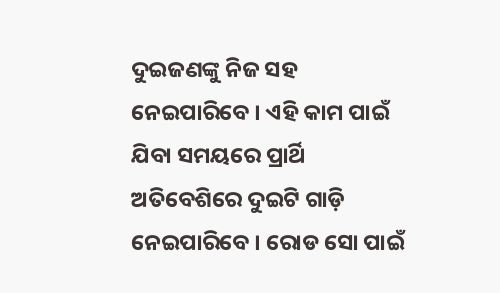ଦୁଇଜଣଙ୍କୁ ନିଜ ସହ ନେଇପାରିବେ । ଏହି କାମ ପାଇଁ ଯିବା ସମୟରେ ପ୍ରାର୍ଥି ଅତିବେଶିରେ ଦୁଇଟି ଗାଡ଼ି ନେଇପାରିବେ । ରୋଡ ସୋ ପାଇଁ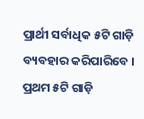ପ୍ରାର୍ଥୀ ସର୍ବାଧିକ ୫ଟି ଗାଡ଼ି ବ୍ୟବହାର କରିପାରିବେ । ପ୍ରଥମ ୫ଟି ଗାଡ଼ି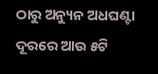ଠାରୁ ଅନ୍ୟୁନ ଅଧଘଣ୍ଟା ଦୂରରେ ଆଉ ୫ଟି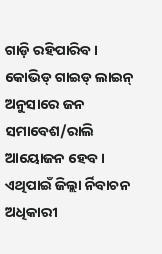ଗାଡ଼ି ରହିପାରିବ । କୋଭିଡ୍ ଗାଇଡ୍ ଲାଇନ୍ ଅନୁସାରେ ଜନ ସମାବେଶ/ରାଲି ଆୟୋଜନ ହେବ । ଏଥିପାଇଁ ଜିଲ୍ଲା ର୍ନିବାଚନ ଅଧିକାରୀ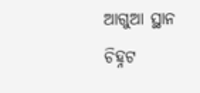ଆଗୁଆ ସ୍ଥାନ ଚିହ୍ନଟ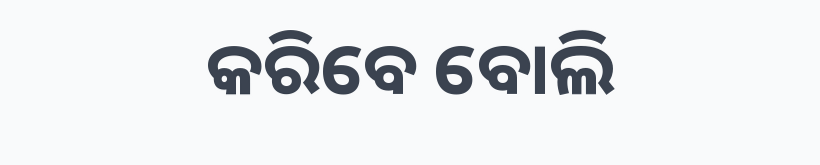କରିବେ ବୋଲି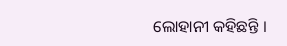ଲୋହାନୀ କହିଛନ୍ତି ।